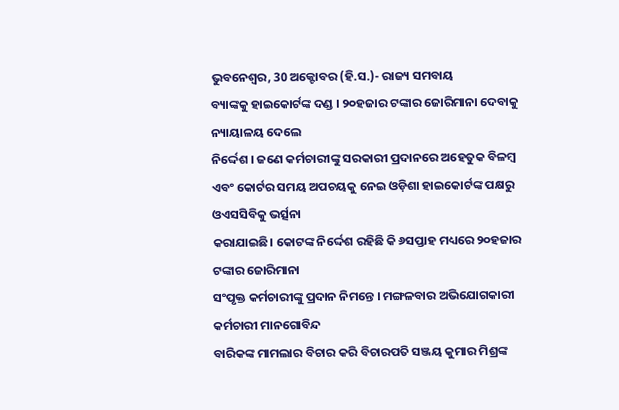ଭୁବନେଶ୍ୱର, 30 ଅକ୍ଟୋବର (ହି.ସ.)- ରାଜ୍ୟ ସମବାୟ
ବ୍ୟାଙ୍କକୁ ହାଇକୋର୍ଟଙ୍କ ଦଣ୍ଡ । ୨୦ହଜାର ଟଙ୍କାର ଜୋରିମାନା ଦେବାକୁ ନ୍ୟାୟାଳୟ ଦେଲେ
ନିର୍ଦ୍ଦେଶ । ଜଣେ କର୍ମଚାରୀଙ୍କୁ ସରକାରୀ ପ୍ରଦାନରେ ଅହେତୁକ ବିଳମ୍ବ
ଏବଂ କୋର୍ଟର ସମୟ ଅପଚୟକୁ ନେଇ ଓଡ଼ିଶା ହାଇକୋର୍ଟଙ୍କ ପକ୍ଷରୁ ଓଏସସିବିକୁ ଭର୍ତ୍ସନା
କରାଯାଇଛି। କୋଟଙ୍କ ନିର୍ଦ୍ଦେଶ ରହିଛି କି ୬ସପ୍ତାହ ମଧ୍ୟରେ ୨୦ହଜାର ଟଙ୍କାର ଜୋରିମାନା
ସଂପୃକ୍ତ କର୍ମଚାରୀଙ୍କୁ ପ୍ରଦାନ ନିମନ୍ତେ । ମଙ୍ଗଳବାର ଅଭିଯୋଗକାରୀ କର୍ମଚାରୀ ମାନଗୋବିନ୍ଦ
ବାରିକଙ୍କ ମାମଲାର ବିଚାର କରି ବିଚାରପତି ସଞ୍ଜୟ କୁମାର ମିଶ୍ରଙ୍କ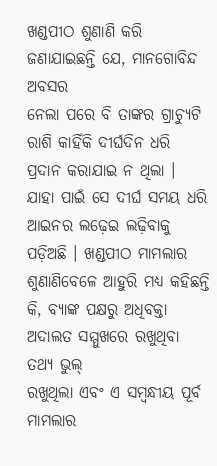ଖଣ୍ଡପୀଠ ଶୁଣାଣି କରି ଜଣାଯାଇଛନ୍ତି ଯେ, ମାନଗୋବିନ୍ଦ ଅବସର
ନେଲା ପରେ ବି ତାଙ୍କର ଗ୍ରାଚ୍ୟୁଟି ରାଶି କାହିଁକି ଦୀର୍ଘଦିନ ଧରି ପ୍ରଦାନ କରାଯାଇ ନ ଥିଲା ।
ଯାହା ପାଇଁ ସେ ଦୀର୍ଘ ସମୟ ଧରି ଆଇନର ଲଢ଼େଇ ଲଢ଼ିବାକୁ ପଡ଼ିଅଛି । ଖଣ୍ଡପୀଠ ମାମଲାର ଶୁଣାଣିବେଳେ ଆହୁରି ମଧ୍ୟ କହିଛନ୍ତି
କି, ବ୍ୟାଙ୍କ ପକ୍ଷରୁ ଅଧିବକ୍ତା ଅଦାଲତ ସମ୍ମୁଖରେ ରଖୁଥିବା ତଥ୍ୟ ଭୁଲ୍
ରଖୁଥିଲା ଏବଂ ଏ ସମ୍ବନ୍ଧୀୟ ପୂର୍ବ ମାମଲାର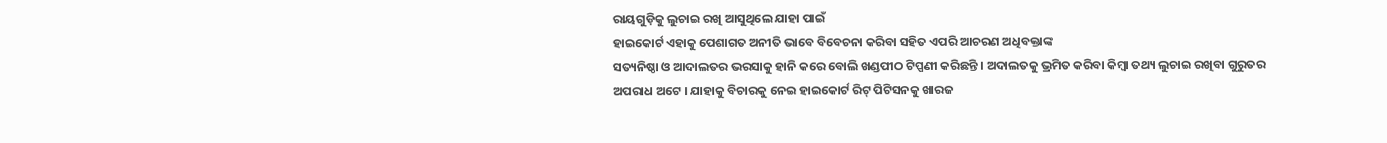ରାୟଗୁଡ଼ିକୁ ଲୁଚାଇ ରଖି ଆସୁଥିଲେ ଯାହା ପାଇଁ
ହାଇକୋର୍ଟ ଏହାକୁ ପେଶାଗତ ଅନୀତି ଭାବେ ବିବେଚନା କରିବା ସହିତ ଏପରି ଆଚରଣ ଅଧିବକ୍ତାଙ୍କ
ସତ୍ୟନିଷ୍ଠା ଓ ଆଦାଲତର ଭରସାକୁ ହାନି କରେ ବୋଲି ଖଣ୍ଡପୀଠ ଟିପ୍ପଣୀ କରିଛନ୍ତି । ଅଦାଲତକୁ ଭ୍ରମିତ କରିବା କିମ୍ବା ତଥ୍ୟ ଲୁଚାଇ ରଖିବା ଗୁରୁତର
ଅପରାଧ ଅଟେ । ଯାହାକୁ ବିଚାରକୁ ନେଇ ହାଇକୋର୍ଟ ରିଟ୍ ପିଟିସନକୁ ଖାରଜ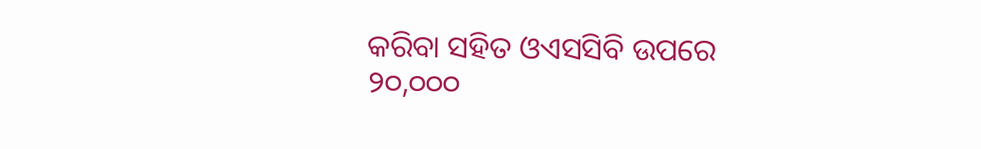କରିବା ସହିତ ଓଏସସିବି ଉପରେ ୨୦,୦୦୦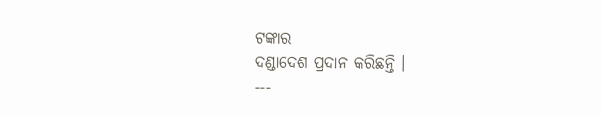ଟଙ୍କାର
ଦଣ୍ଡାଦେଶ ପ୍ରଦାନ କରିଛନ୍ତି ।
---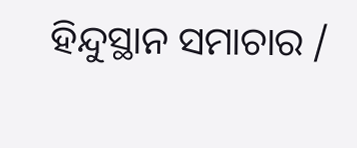ହିନ୍ଦୁସ୍ଥାନ ସମାଚାର /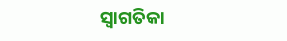ସ୍ୱାଗତିକା